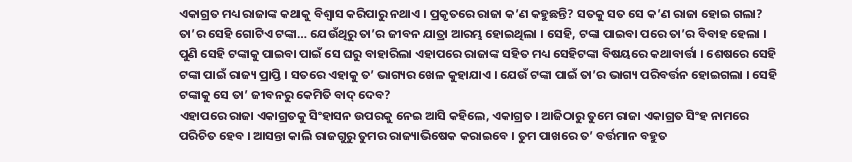ଏକାଗ୍ରତ ମଧ୍ୟ ରାଜାଙ୍କ କଥାକୁ ବିଶ୍ୱାସ କରିପାରୁ ନଥାଏ । ପ୍ରକୃତରେ ରାଜା କ’ଣ କହୁଛନ୍ତି? ସତକୁ ସତ ସେ କ’ଣ ରାଜା ହୋଇ ଗଲା? ତା’ର ସେହି ଗୋଟିଏ ଟଙ୍କା… ଯେଉଁଥିରୁ ତା’ର ଜୀବନ ଯାତ୍ରା ଆରମ୍ଭ ହୋଇଥିଲା । ସେହି, ଟଙ୍କା ପାଇବା ପରେ ତା’ର ବିବାହ ହେଲା । ପୁଣି ସେହି ଟଙ୍କାକୁ ପାଇବା ପାଇଁ ସେ ଘରୁ ବାହାରିଲା ଏହାପରେ ରାଜାଙ୍କ ସହିତ ମଧ୍ୟ ସେହିଟଙ୍କା ବିଷୟରେ କଥାବାର୍ତ୍ତା । ଶେଷରେ ସେହି ଟଙ୍କା ପାଇଁ ରାଜ୍ୟ ପ୍ରାପ୍ତି । ସତରେ ଏହାକୁ ତ’ ଭାଗ୍ୟର ଖେଳ କୁହାଯାଏ । ଯେଉଁ ଟଙ୍କା ପାଇଁ ତା’ର ଭାଗ୍ୟ ପରିବର୍ତ୍ତନ ହୋଇଗଲା । ସେହି ଟଙ୍କାକୁ ସେ ତା’ ଜୀବନରୁ କେମିତି ବାଦ୍ ଦେବ?
ଏହାପରେ ରାଜା ଏକାଗ୍ରତକୁ ସିଂହାସନ ଉପରକୁ ନେଇ ଆସି କହିଲେ, ଏକାଗ୍ରତ । ଆଜିଠାରୁ ତୁମେ ରାଜା ଏକାଗ୍ରତ ସିଂହ ନାମରେ ପରିଚିତ ହେବ । ଆସନ୍ତା କାଲି ରାଜଗୁରୁ ତୁମର ରାଜ୍ୟାଭିଷେକ କରାଇବେ । ତୁମ ପାଖରେ ତ’ ବର୍ତ୍ତମାନ ବହୁତ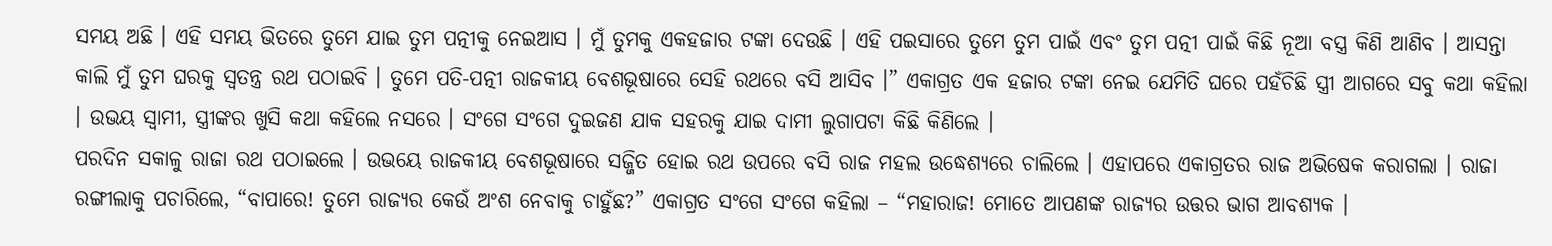ସମୟ ଅଛି । ଏହି ସମୟ ଭିତରେ ତୁମେ ଯାଇ ତୁମ ପତ୍ନୀକୁ ନେଇଆସ । ମୁଁ ତୁମକୁ ଏକହଜାର ଟଙ୍କା ଦେଉଛି । ଏହି ପଇସାରେ ତୁମେ ତୁମ ପାଇଁ ଏବଂ ତୁମ ପତ୍ନୀ ପାଇଁ କିଛି ନୂଆ ବସ୍ତ୍ର କିଣି ଆଣିବ । ଆସନ୍ତା କାଲି ମୁଁ ତୁମ ଘରକୁ ସ୍ୱତନ୍ତ୍ର ରଥ ପଠାଇବି । ତୁମେ ପତି-ପତ୍ନୀ ରାଜକୀୟ ବେଶଭୂଷାରେ ସେହି ରଥରେ ବସି ଆସିବ ।” ଏକାଗ୍ରତ ଏକ ହଜାର ଟଙ୍କା ନେଇ ଯେମିତି ଘରେ ପହଁଚିଛି ସ୍ତ୍ରୀ ଆଗରେ ସବୁ କଥା କହିଲା । ଉଭୟ ସ୍ୱାମୀ, ସ୍ତ୍ରୀଙ୍କର ଖୁସି କଥା କହିଲେ ନସରେ । ସଂଗେ ସଂଗେ ଦୁଇଜଣ ଯାକ ସହରକୁ ଯାଇ ଦାମୀ ଲୁଗାପଟା କିଛି କିଣିଲେ ।
ପରଦିନ ସକାଳୁ ରାଜା ରଥ ପଠାଇଲେ । ଉଭୟେ ରାଜକୀୟ ବେଶଭୂଷାରେ ସଜ୍ଜିତ ହୋଇ ରଥ ଉପରେ ବସି ରାଜ ମହଲ ଉଦ୍ଧେଶ୍ୟରେ ଚାଲିଲେ । ଏହାପରେ ଏକାଗ୍ରତର ରାଜ ଅଭିଷେକ କରାଗଲା । ରାଜା ରଙ୍ଗୀଲାକୁ ପଚାରିଲେ, “ବାପାରେ! ତୁମେ ରାଜ୍ୟର କେଉଁ ଅଂଶ ନେବାକୁ ଚାହୁଁଛ?” ଏକାଗ୍ରତ ସଂଗେ ସଂଗେ କହିଲା – “ମହାରାଜ! ମୋତେ ଆପଣଙ୍କ ରାଜ୍ୟର ଉତ୍ତର ଭାଗ ଆବଶ୍ୟକ ।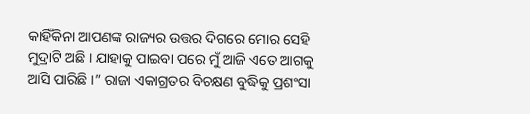କାହିଁକିନା ଆପଣଙ୍କ ରାଜ୍ୟର ଉତ୍ତର ଦିଗରେ ମୋର ସେହି ମୁଦ୍ରାଟି ଅଛି । ଯାହାକୁ ପାଇବା ପରେ ମୁଁ ଆଜି ଏତେ ଆଗକୁ ଆସି ପାରିଛି ।” ରାଜା ଏକାଗ୍ରତର ବିଚକ୍ଷଣ ବୁଦ୍ଧିକୁ ପ୍ରଶଂସା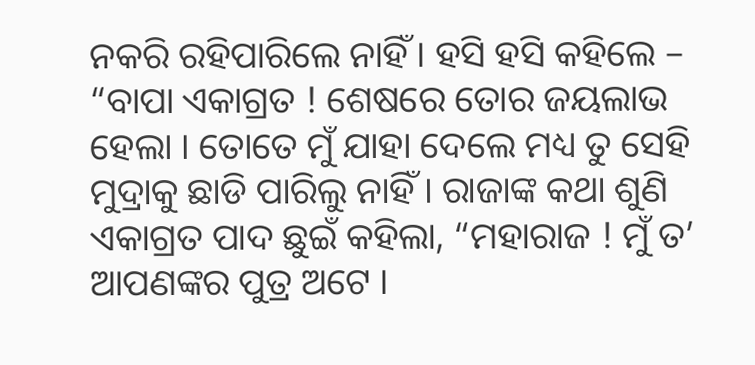ନକରି ରହିପାରିଲେ ନାହିଁ । ହସି ହସି କହିଲେ – “ବାପା ଏକାଗ୍ରତ ! ଶେଷରେ ତୋର ଜୟଲାଭ ହେଲା । ତୋତେ ମୁଁ ଯାହା ଦେଲେ ମଧ୍ୟ ତୁ ସେହି ମୁଦ୍ରାକୁ ଛାଡି ପାରିଲୁ ନାହିଁ । ରାଜାଙ୍କ କଥା ଶୁଣି ଏକାଗ୍ରତ ପାଦ ଛୁଇଁ କହିଲା, “ମହାରାଜ ! ମୁଁ ତ’ ଆପଣଙ୍କର ପୁତ୍ର ଅଟେ ।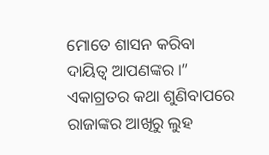ମୋତେ ଶାସନ କରିବା ଦାୟିତ୍ୱ ଆପଣଙ୍କର ।” ଏକାଗ୍ରତର କଥା ଶୁଣିବାପରେ ରାଜାଙ୍କର ଆଖିରୁ ଲୁହ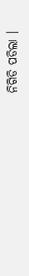ନିଗିଡି ପଡିଲା ।